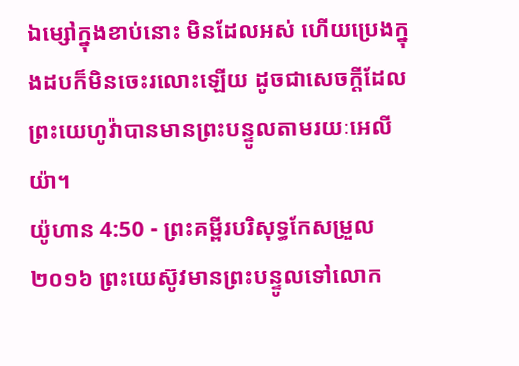ឯម្សៅក្នុងខាប់នោះ មិនដែលអស់ ហើយប្រេងក្នុងដបក៏មិនចេះរលោះឡើយ ដូចជាសេចក្ដីដែលព្រះយេហូវ៉ាបានមានព្រះបន្ទូលតាមរយៈអេលីយ៉ា។
យ៉ូហាន 4:50 - ព្រះគម្ពីរបរិសុទ្ធកែសម្រួល ២០១៦ ព្រះយេស៊ូវមានព្រះបន្ទូលទៅលោក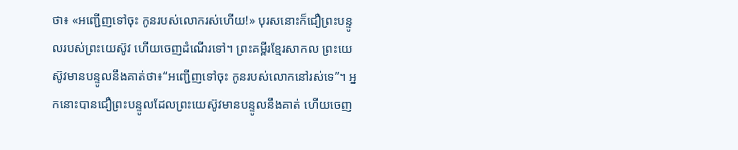ថា៖ «អញ្ជើញទៅចុះ កូនរបស់លោករស់ហើយ!» បុរសនោះក៏ជឿព្រះបន្ទូលរបស់ព្រះយេស៊ូវ ហើយចេញដំណើរទៅ។ ព្រះគម្ពីរខ្មែរសាកល ព្រះយេស៊ូវមានបន្ទូលនឹងគាត់ថា៖“អញ្ជើញទៅចុះ កូនរបស់លោកនៅរស់ទេ”។ អ្នកនោះបានជឿព្រះបន្ទូលដែលព្រះយេស៊ូវមានបន្ទូលនឹងគាត់ ហើយចេញ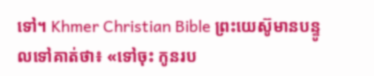ទៅ។ Khmer Christian Bible ព្រះយេស៊ូមានបន្ទូលទៅគាត់ថា៖ «ទៅចុះ កូនរប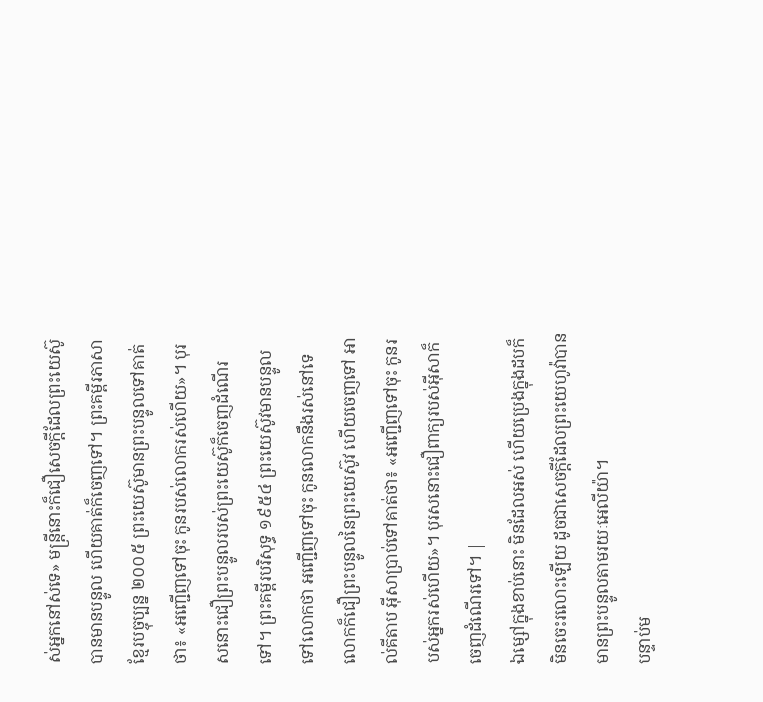ស់អ្នកនៅស់ទេ» មន្ដ្រីនោះក៏ជឿសេចក្ដីដែលព្រះយេស៊ូបានមានបន្ទូល ហើយគាត់ក៏ចេញទៅ។ ព្រះគម្ពីរភាសាខ្មែរបច្ចុប្បន្ន ២០០៥ ព្រះយេស៊ូមានព្រះបន្ទូលទៅគាត់ថា៖ «អញ្ជើញទៅចុះ កូនរបស់លោករស់ហើយ»។ បុរសនោះជឿព្រះបន្ទូលរបស់ព្រះយេស៊ូក៏ចេញដំណើរទៅ។ ព្រះគម្ពីរបរិសុទ្ធ ១៩៥៤ ព្រះយេស៊ូវមានបន្ទូលទៅលោកថា អញ្ជើញទៅចុះ កូនលោកនឹងរស់នៅទេ លោកក៏ជឿព្រះបន្ទូលនៃព្រះយេស៊ូវ ហើយចេញទៅ អាល់គីតាប អ៊ីសាប្រាប់ទៅគាត់ថា៖ «អញ្ជើញទៅចុះ កូនរបស់អ្នករស់ហើយ»។ បុរសនោះជឿពាក្យរបស់អ៊ីសាក៏ចេញដំណើរទៅ។ |
ឯម្សៅក្នុងខាប់នោះ មិនដែលអស់ ហើយប្រេងក្នុងដបក៏មិនចេះរលោះឡើយ ដូចជាសេចក្ដីដែលព្រះយេហូវ៉ាបានមានព្រះបន្ទូលតាមរយៈអេលីយ៉ា។
បន្ទាប់ម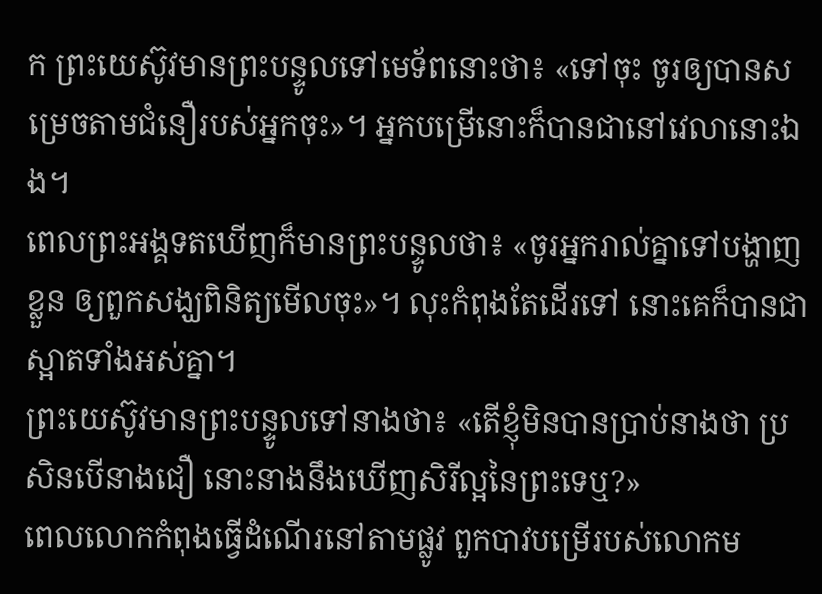ក ព្រះយេស៊ូវមានព្រះបន្ទូលទៅមេទ័ពនោះថា៖ «ទៅចុះ ចូរឲ្យបានសម្រេចតាមជំនឿរបស់អ្នកចុះ»។ អ្នកបម្រើនោះក៏បានជានៅវេលានោះឯង។
ពេលព្រះអង្គទតឃើញក៏មានព្រះបន្ទូលថា៖ «ចូរអ្នករាល់គ្នាទៅបង្ហាញខ្លួន ឲ្យពួកសង្ឃពិនិត្យមើលចុះ»។ លុះកំពុងតែដើរទៅ នោះគេក៏បានជាស្អាតទាំងអស់គ្នា។
ព្រះយេស៊ូវមានព្រះបន្ទូលទៅនាងថា៖ «តើខ្ញុំមិនបានប្រាប់នាងថា ប្រសិនបើនាងជឿ នោះនាងនឹងឃើញសិរីល្អនៃព្រះទេឬ?»
ពេលលោកកំពុងធ្វើដំណើរនៅតាមផ្លូវ ពួកបាវបម្រើរបស់លោកម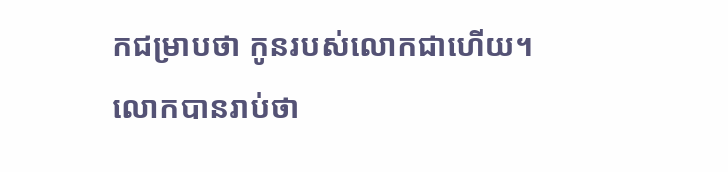កជម្រាបថា កូនរបស់លោកជាហើយ។
លោកបានរាប់ថា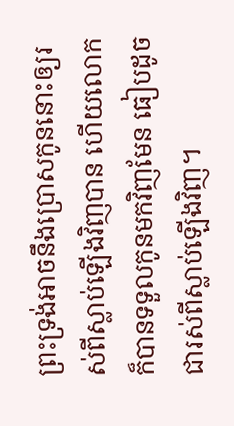ព្រះទ្រង់អាចនឹងប្រោសកូននោះឲ្យរស់ពីស្លាប់ឡើងវិញបាន ហើយលោកក៏បានទទួលកូនមកវិញមែន ធៀបដូចជារស់ពីស្លាប់ឡើងវិញ។